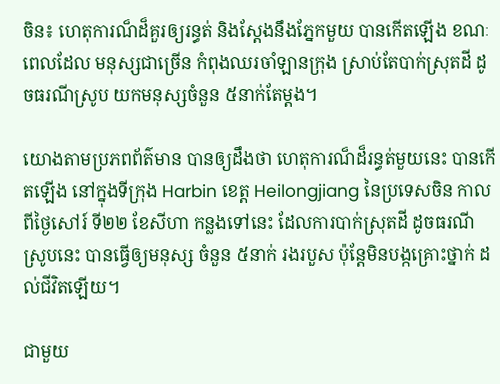ចិន៖ ហេតុការណ៏ដ៏គួរឲ្យរន្ធត់ និងស្តែងនឹងភ្នែកមួយ បានកើតឡើង ខណៈពេលដែល មនុស្សជាច្រើន កំពុងឈរចាំឡានក្រុង ស្រាប់តែបាក់ស្រុតដី ដូចធរណីស្រូប យកមនុស្សចំនួន ៥នាក់តែម្តង។

យោងតាមប្រភពព័ត៌មាន បានឲ្យដឹងថា ហេតុការណ៏ដ៏រន្ធត់មួយនេះ បានកើតឡើង នៅក្នុងទីក្រុង Harbin ខេត្ត Heilongjiang នៃប្រទេសចិន កាលពីថ្ងៃសៅរ៍ ទី២២ ខែសីហា កន្លងទៅនេះ ដែលការបាក់ស្រុតដី ដូចធរណីស្រូបនេះ បានធ្វើឲ្យមនុស្ស ចំនួន ៥នាក់ រងរបួស ប៉ុន្តែមិនបង្កគ្រោះថ្នាក់ ដល់ជីវិតឡើយ។

ជាមួយ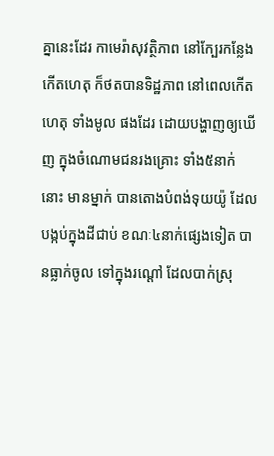គ្នានេះដែរ កាមេរ៉ាសុវត្ថិភាព នៅក្បែរកន្លែងកើតហេតុ ក៏ថតបានទិដ្ឋភាព នៅពេលកើតហេតុ ទាំងមូល ផងដែរ ដោយបង្ហាញឲ្យឃើញ ក្នុងចំណោមជនរងគ្រោះ ទាំង៥នាក់នោះ មានម្នាក់ បានតោងបំពង់ទុយយ៉ូ ដែលបង្កប់ក្នុងដីជាប់ ខណៈ៤នាក់ផ្សេងទៀត បានធ្លាក់ចូល ទៅក្នុងរណ្តៅ ដែលបាក់ស្រុ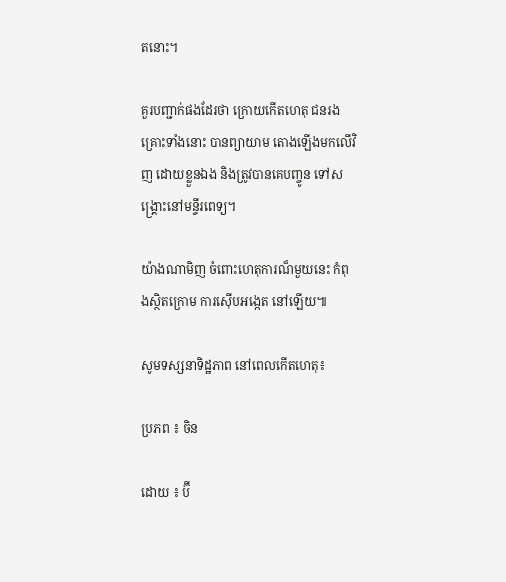តនោះ។

គួរបញ្ជាក់ផងដែរថា ក្រោយកើតហេតុ ជនរងគ្រោះទាំងនោះ បានព្យាយាម តោងឡើងមកលើវិញ ដោយខ្លួនឯង និងត្រូវបានគេបញ្ចូន ទៅសង្គ្រោះនៅមន្ទីរពេទ្យ។

យ៉ាងណាមិញ ចំពោះហេតុការណ៏មួយនេះ កំពុងស្ថិតក្រោម ការស៊ើបអង្កេត នៅឡើយ៕

សូមទស្សនាទិដ្ឋភាព នៅពេលកើតហេតុ៖

ប្រភព ៖ ចិន

ដោយ ៖ ប៊ី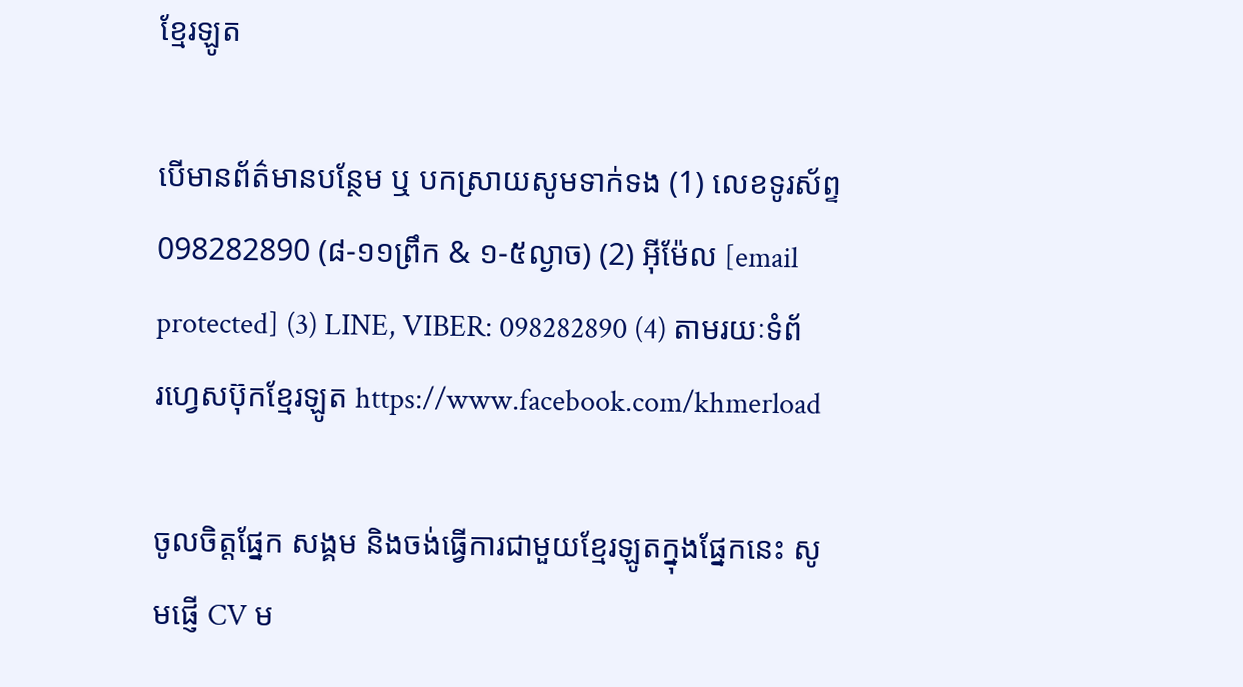ខ្មែរឡូត

បើមានព័ត៌មានបន្ថែម ឬ បកស្រាយសូមទាក់ទង (1) លេខទូរស័ព្ទ 098282890 (៨-១១ព្រឹក & ១-៥ល្ងាច) (2) អ៊ីម៉ែល [email protected] (3) LINE, VIBER: 098282890 (4) តាមរយៈទំព័រហ្វេសប៊ុកខ្មែរឡូត https://www.facebook.com/khmerload

ចូលចិត្តផ្នែក សង្គម និងចង់ធ្វើការជាមួយខ្មែរឡូតក្នុងផ្នែកនេះ សូមផ្ញើ CV ម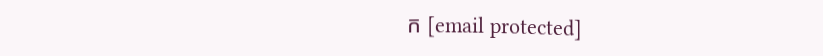ក [email protected]